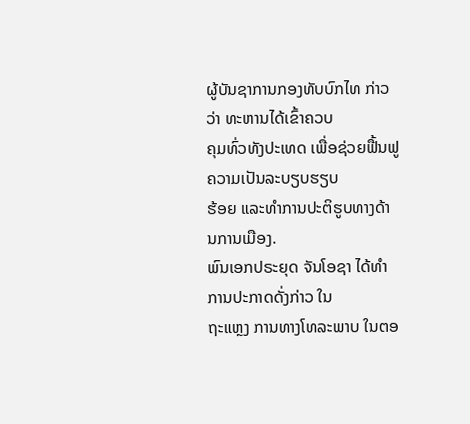ຜູ້ບັນຊາການກອງທັບບົກໄທ ກ່າວວ່າ ທະຫານໄດ້ເຂົ້າຄວບ
ຄຸມທົ່ວທັງປະເທດ ເພື່ອຊ່ວຍຟື້ນຟູ ຄວາມເປັນລະບຽບຮຽບ
ຮ້ອຍ ແລະທຳການປະຕິຮູບທາງດ້ານການເມືອງ.
ພົນເອກປຣະຍຸດ ຈັນໂອຊາ ໄດ້ທຳການປະກາດດັ່ງກ່າວ ໃນ
ຖະແຫຼງ ການທາງໂທລະພາບ ໃນຕອ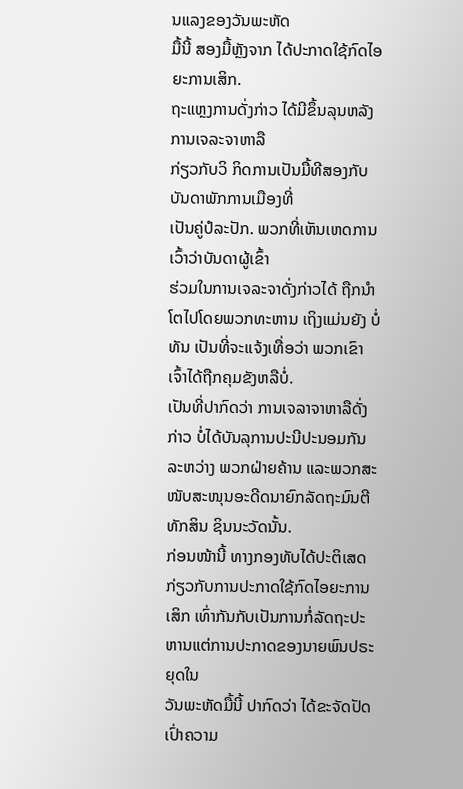ນແລງຂອງວັນພະຫັດ
ມື້ນີ້ ສອງມື້ຫຼັງຈາກ ໄດ້ປະກາດໃຊ້ກົດໄອຍະການເສິກ.
ຖະແຫຼງການດັ່ງກ່າວ ໄດ້ມີຂຶ້ນລຸນຫລັງການເຈລະຈາຫາລື
ກ່ຽວກັບວິ ກິດການເປັນມື້ທີສອງກັບບັນດາພັກການເມືອງທີ່
ເປັນຄູ່ປໍລະປັກ. ພວກທີ່ເຫັນເຫດການເວົ້າວ່າບັນດາຜູ້ເຂົ້າ
ຮ່ວມໃນການເຈລະຈາດັ່ງກ່າວໄດ້ ຖືກນຳໂຕໄປໂດຍພວກທະຫານ ເຖິງແມ່ນຍັງ ບໍ່ທັນ ເປັນທີ່ຈະແຈ້ງເທື່ອວ່າ ພວກເຂົາເຈົ້າໄດ້ຖືກຄຸມຂັງຫລືບໍ່.
ເປັນທີ່ປາກົດວ່າ ການເຈລາຈາຫາລືດັ່ງກ່າວ ບໍ່ໄດ້ບັນລຸການປະນີປະນອມກັນ ລະຫວ່າງ ພວກຝ່າຍຄ້ານ ແລະພວກສະໜັບສະໜຸນອະດີດນາຍົກລັດຖະມົນຕີ ທັກສິນ ຊິນນະວັດນັ້ນ.
ກ່ອນໜ້ານີ້ ທາງກອງທັບໄດ້ປະຕິເສດກ່ຽວກັບການປະກາດໃຊ້ກົດໄອຍະການເສິກ ເທົ່າກັນກັບເປັນການກໍ່ລັດຖະປະຫານແຕ່ການປະກາດຂອງນາຍພົນປຣະຍຸດໃນ
ວັນພະຫັດມື້ນີ້ ປາກົດວ່າ ໄດ້ຂະຈັດປັດເປົ່າຄວາມ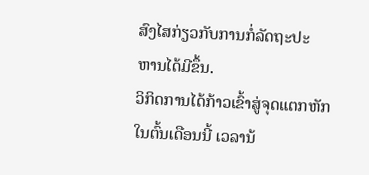ສົງໄສກ່ຽວກັບການກໍ່ລັດຖະປະ
ຫານໄດ້ມີຂຶ້ນ.
ວິກິດການໄດ້ກ້າວເຂົ້າສູ່ຈຸດແຕກຫັກໃນຕົ້ນເດືອນນີ້ ເວລານ້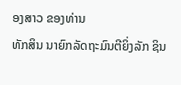ອງສາວ ຂອງທ່ານ
ທັກສິນ ນາຍົກລັດຖະມົນຕີຍິ່ງລັກ ຊິນ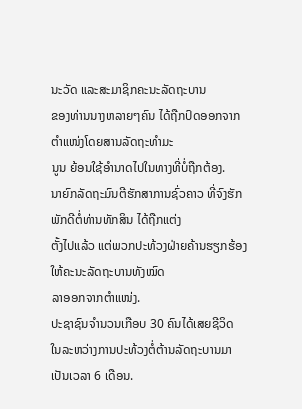ນະວັດ ແລະສະມາຊິກຄະນະລັດຖະບານ
ຂອງທ່ານນາງຫລາຍໆຄົນ ໄດ້ຖືກປົດອອກຈາກ ຕຳແໜ່ງໂດຍສານລັດຖະທຳມະ
ນູນ ຍ້ອນໃຊ້ອຳນາດໄປໃນທາງທີ່ບໍ່ຖືກຕ້ອງ.
ນາຍົກລັດຖະມົນຕີຮັກສາການຊົ່ວຄາວ ທີ່ຈົງຮັກພັກດີຕໍ່ທ່ານທັກສິນ ໄດ້ຖືກແຕ່ງ
ຕັ້ງໄປແລ້ວ ແຕ່ພວກປະທ້ວງຝ່າຍຄ້ານຮຽກຮ້ອງໃຫ້ຄະນະລັດຖະບານທັງໝົດ
ລາອອກຈາກຕຳແໜ່ງ.
ປະຊາຊົນຈຳນວນເກືອບ 30 ຄົນໄດ້ເສຍຊີວິດ ໃນລະຫວ່າງການປະທ້ວງຕໍ່ຕ້ານລັດຖະບານມາເປັນເວລາ 6 ເດືອນ.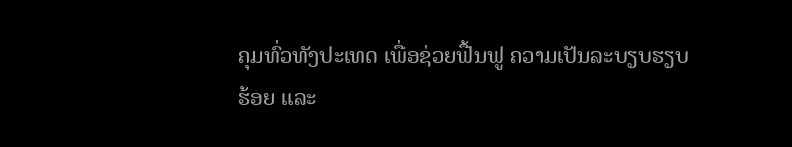ຄຸມທົ່ວທັງປະເທດ ເພື່ອຊ່ວຍຟື້ນຟູ ຄວາມເປັນລະບຽບຮຽບ
ຮ້ອຍ ແລະ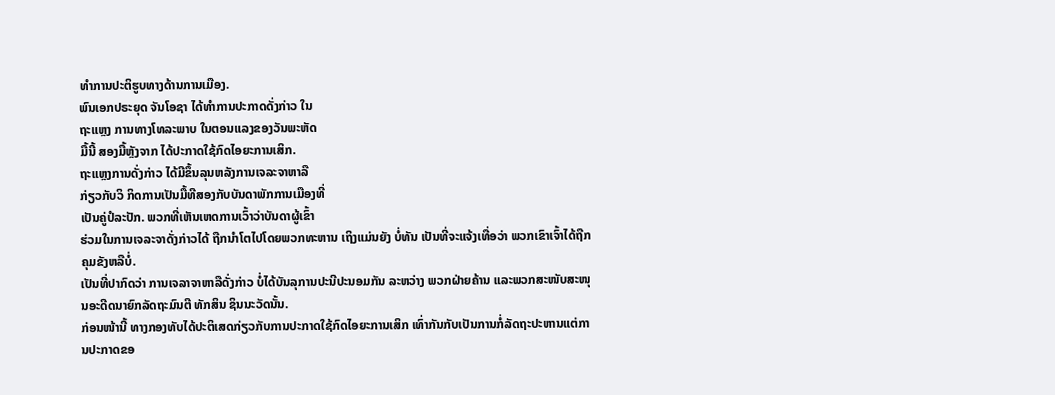ທຳການປະຕິຮູບທາງດ້ານການເມືອງ.
ພົນເອກປຣະຍຸດ ຈັນໂອຊາ ໄດ້ທຳການປະກາດດັ່ງກ່າວ ໃນ
ຖະແຫຼງ ການທາງໂທລະພາບ ໃນຕອນແລງຂອງວັນພະຫັດ
ມື້ນີ້ ສອງມື້ຫຼັງຈາກ ໄດ້ປະກາດໃຊ້ກົດໄອຍະການເສິກ.
ຖະແຫຼງການດັ່ງກ່າວ ໄດ້ມີຂຶ້ນລຸນຫລັງການເຈລະຈາຫາລື
ກ່ຽວກັບວິ ກິດການເປັນມື້ທີສອງກັບບັນດາພັກການເມືອງທີ່
ເປັນຄູ່ປໍລະປັກ. ພວກທີ່ເຫັນເຫດການເວົ້າວ່າບັນດາຜູ້ເຂົ້າ
ຮ່ວມໃນການເຈລະຈາດັ່ງກ່າວໄດ້ ຖືກນຳໂຕໄປໂດຍພວກທະຫານ ເຖິງແມ່ນຍັງ ບໍ່ທັນ ເປັນທີ່ຈະແຈ້ງເທື່ອວ່າ ພວກເຂົາເຈົ້າໄດ້ຖືກຄຸມຂັງຫລືບໍ່.
ເປັນທີ່ປາກົດວ່າ ການເຈລາຈາຫາລືດັ່ງກ່າວ ບໍ່ໄດ້ບັນລຸການປະນີປະນອມກັນ ລະຫວ່າງ ພວກຝ່າຍຄ້ານ ແລະພວກສະໜັບສະໜຸນອະດີດນາຍົກລັດຖະມົນຕີ ທັກສິນ ຊິນນະວັດນັ້ນ.
ກ່ອນໜ້ານີ້ ທາງກອງທັບໄດ້ປະຕິເສດກ່ຽວກັບການປະກາດໃຊ້ກົດໄອຍະການເສິກ ເທົ່າກັນກັບເປັນການກໍ່ລັດຖະປະຫານແຕ່ການປະກາດຂອ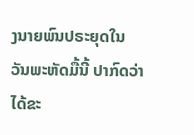ງນາຍພົນປຣະຍຸດໃນ
ວັນພະຫັດມື້ນີ້ ປາກົດວ່າ ໄດ້ຂະ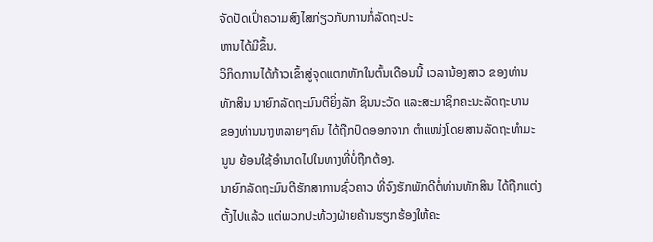ຈັດປັດເປົ່າຄວາມສົງໄສກ່ຽວກັບການກໍ່ລັດຖະປະ
ຫານໄດ້ມີຂຶ້ນ.
ວິກິດການໄດ້ກ້າວເຂົ້າສູ່ຈຸດແຕກຫັກໃນຕົ້ນເດືອນນີ້ ເວລານ້ອງສາວ ຂອງທ່ານ
ທັກສິນ ນາຍົກລັດຖະມົນຕີຍິ່ງລັກ ຊິນນະວັດ ແລະສະມາຊິກຄະນະລັດຖະບານ
ຂອງທ່ານນາງຫລາຍໆຄົນ ໄດ້ຖືກປົດອອກຈາກ ຕຳແໜ່ງໂດຍສານລັດຖະທຳມະ
ນູນ ຍ້ອນໃຊ້ອຳນາດໄປໃນທາງທີ່ບໍ່ຖືກຕ້ອງ.
ນາຍົກລັດຖະມົນຕີຮັກສາການຊົ່ວຄາວ ທີ່ຈົງຮັກພັກດີຕໍ່ທ່ານທັກສິນ ໄດ້ຖືກແຕ່ງ
ຕັ້ງໄປແລ້ວ ແຕ່ພວກປະທ້ວງຝ່າຍຄ້ານຮຽກຮ້ອງໃຫ້ຄະ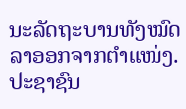ນະລັດຖະບານທັງໝົດ
ລາອອກຈາກຕຳແໜ່ງ.
ປະຊາຊົນ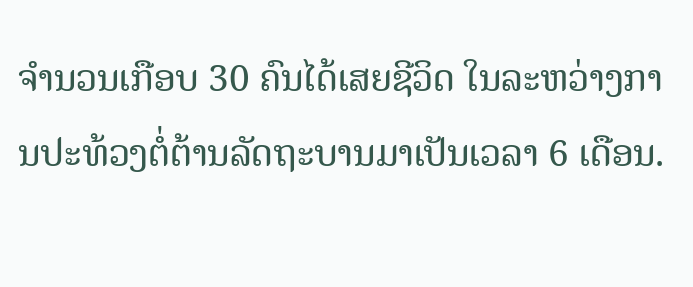ຈຳນວນເກືອບ 30 ຄົນໄດ້ເສຍຊີວິດ ໃນລະຫວ່າງການປະທ້ວງຕໍ່ຕ້ານລັດຖະບານມາເປັນເວລາ 6 ເດືອນ.